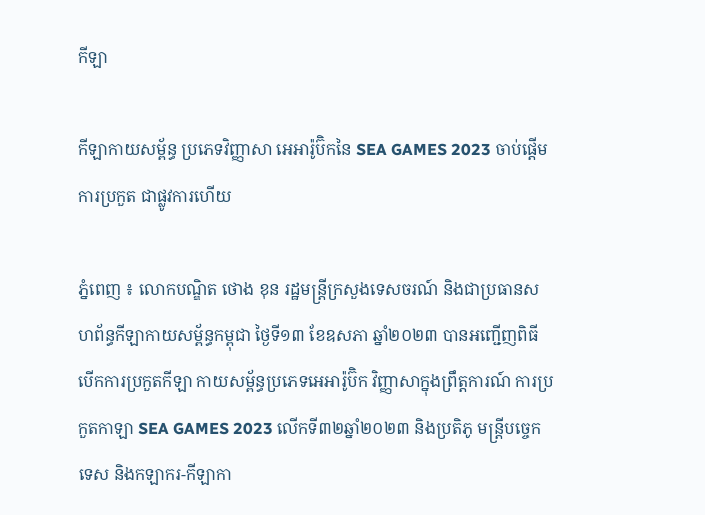កីឡា

កីឡាកាយសម័្ពន្ធ ប្រភេទវិញ្ញាសា អេអារ៉ូប៊ិកនៃ SEA GAMES 2023 ចាប់ផ្តើមការប្រកួត ជាផ្លូវការហើយ

ភ្នំពេញ ៖ លោកបណ្ឌិត ថោង ខុន រដ្ឋមន្ត្រីក្រសួងទេសចរណ៍ និងជាប្រធានសហព័ន្ធកីឡាកាយសម្ព័ន្ធកម្ពុជា ថ្ងៃទី១៣ ខែឧសភា ឆ្នាំ២០២៣ បានអញ្ជើញពិធី បើកការប្រកួតកីឡា កាយសម្ព័ន្ធប្រភេទអេអារ៉ូប៊ិក វិញ្ញាសាក្នុងព្រឹត្តការណ៍ ការប្រកួតកាឡា SEA GAMES 2023 លើកទី៣២ឆ្នាំ២០២៣ និងប្រតិភូ មន្ត្រីបច្ចេកទេស និងកឡាករ-កីឡាកា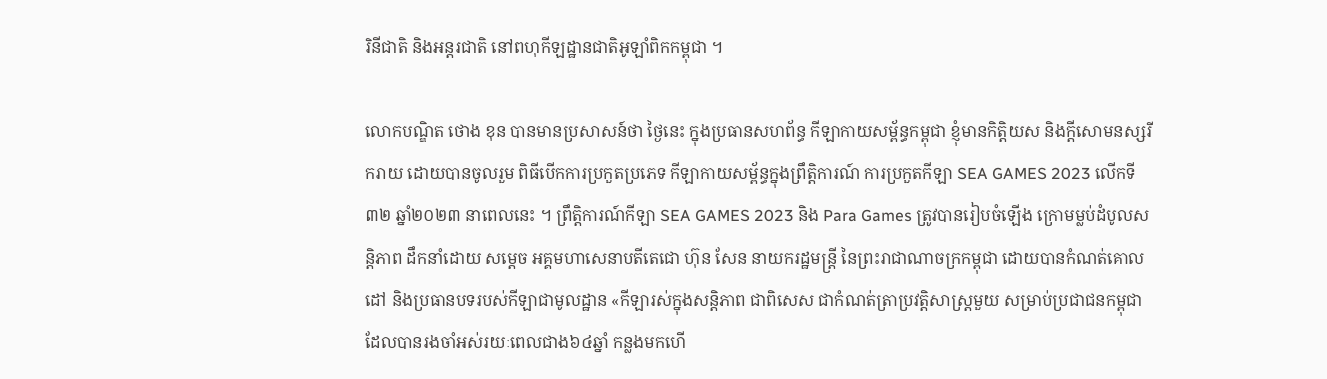រិនីជាតិ និងអន្តរជាតិ នៅពហុកីឡដ្ឋានជាតិអូឡាំពិកកម្ពុជា ។

លោកបណ្ឌិត ថោង ខុន បានមានប្រសាសន៍ថា ថ្ងៃនេះ ក្នុងប្រធានសហព័ន្ធ កីឡាកាយសម្ព័ន្ធកម្ពុជា ខ្ញុំមានកិត្តិយស និងក្តីសោមនស្សរីករាយ ដោយបានចូលរួម ពិធីបើកការប្រកួតប្រភេទ កីឡាកាយសម្ព័ន្ធក្នុងព្រឹត្តិការណ៍ ការប្រកួតកីឡា SEA GAMES 2023 លើកទី៣២ ឆ្នាំ២០២៣ នាពេលនេះ ។ ព្រឹត្តិការណ៍កីឡា SEA GAMES 2023 និង Para Games ត្រូវបានរៀបចំឡើង ក្រោមម្លប់ដំបូលសន្តិភាព ដឹកនាំដោយ សម្តេច អគ្គមហាសេនាបតីតេជោ ហ៊ុន សែន នាយករដ្ឋមន្ត្រី នៃព្រះរាជាណាចក្រកម្ពុជា ដោយបានកំណត់គោលដៅ និងប្រធានបទរបស់កីឡាជាមូលដ្ឋាន «កីឡារស់ក្នុងសន្តិភាព ជាពិសេស ជាកំណត់ត្រាប្រវត្តិសាស្ត្រមួយ សម្រាប់ប្រជាជនកម្ពុជា ដែលបានរងចាំអស់រយៈពេលជាង៦៤ឆ្នាំ កន្លងមកហើ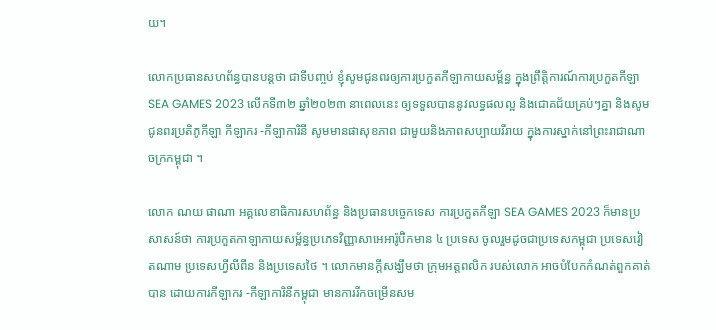យ។

លោកប្រធានសហព័ន្ធបានបន្តថា ជាទីបញ្ចប់ ខ្ញុំសូមជូនពរឲ្យការប្រកួតកីឡាកាយសម្ព័ន្ធ ក្នុងព្រឹត្តិការណ៍ការប្រកួតកីឡា SEA GAMES 2023 លើកទី៣២ ឆ្នាំ២០២៣ នាពេលនេះ ឲ្យទទួលបាននូវលទ្ធផលល្អ និងជោគជ័យគ្រប់ៗគ្នា និងសូមជូនពរប្រតិភូកីឡា កីឡាករ -កីឡាការិនី សូមមានផាសុខភាព ជាមួយនិងភាពសប្បាយរីរាយ ក្នុងការស្នាក់នៅព្រះរាជាណាចក្រកម្ពុជា ។

លោក ណយ ផាណា អគ្គលេខាធិការសហព័ន្ធ និងប្រធានបច្ចេកទេស ការប្រកួតកីឡា SEA GAMES 2023 ក៏មានប្រសាសន៍ថា ការប្រកួតកាឡាកាយសម្ព័ន្ធប្រភេទវិញ្ញាសាអេអារ៉ូប៊ិកមាន ៤ ប្រទេស ចូលរួមដូចជាប្រទេសកម្ពុជា ប្រទេសវៀតណាម ប្រទេសហ្វីលីពីន និងប្រទេសថៃ ។ លោកមានក្តីសង្ឃឹមថា ក្រុមអត្តពលិក របស់លោក អាចបំបែកកំណត់ពួកគាត់បាន ដោយការកីឡាករ -កីឡាការិនីកម្ពុជា មានការរីកចម្រើនសម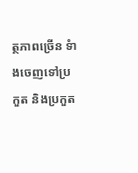ត្ថភាពច្រើន ទំាងចេញទៅប្រកួត និងប្រកួត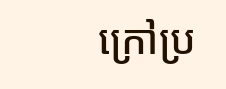ក្រៅប្រ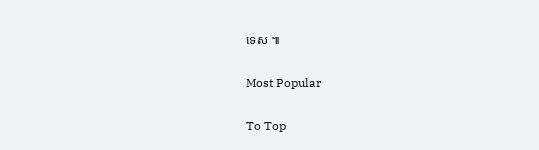ទេស ៕

Most Popular

To Top